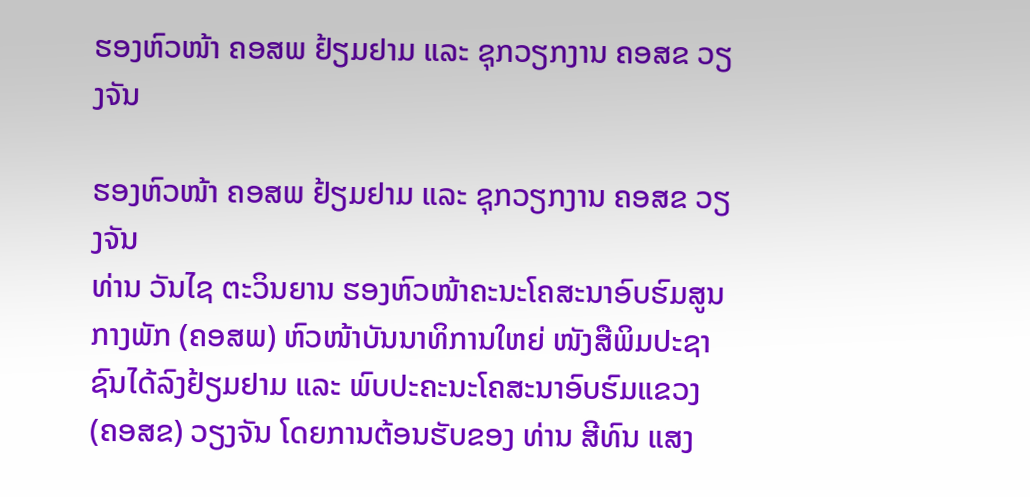ຮອງຫົວໜ້າ ຄອສພ ຢ້ຽມຢາມ ແລະ ຊຸກວຽກງານ ຄອສຂ ວຽງຈັນ

ຮອງຫົວໜ້າ ຄອສພ ຢ້ຽມຢາມ ແລະ ຊຸກວຽກງານ ຄອສຂ ວຽງຈັນ
ທ່ານ ວັນໄຊ ຕະວິນຍານ ຮອງຫົວໜ້າຄະນະໂຄສະນາອົບຮົມສູນກາງພັກ (ຄອສພ) ຫົວໜ້າບັນນາທິການໃຫຍ່ ໜັງສືພິມປະຊາຊົນໄດ້ລົງຢ້ຽມຢາມ ແລະ ພົບປະຄະນະໂຄສະນາອົບຮົມແຂວງ (ຄອສຂ) ວຽງຈັນ ໂດຍການຕ້ອນຮັບຂອງ ທ່ານ ສີທົນ ແສງ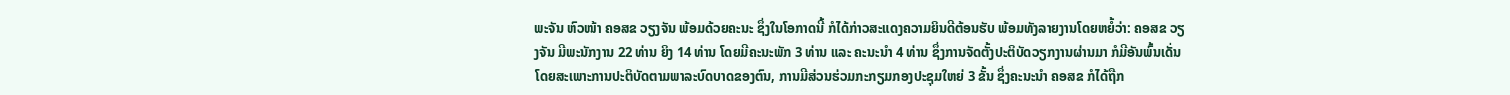ພະຈັນ ຫົວໜ້າ ຄອສຂ ວຽງຈັນ ພ້ອມດ້ວຍຄະນະ ຊຶ່ງໃນໂອກາດນີ້ ກໍໄດ້ກ່າວສະແດງຄວາມຍິນດີຕ້ອນຮັບ ພ້ອມທັງລາຍງານໂດຍຫຍໍ້ວ່າ: ຄອສຂ ວຽງຈັນ ມີພະນັກງານ 22 ທ່ານ ຍິງ 14 ທ່ານ ໂດຍມີຄະນະພັກ 3 ທ່ານ ແລະ ຄະນະນໍາ 4 ທ່ານ ຊຶ່ງການຈັດຕັ້ງປະຕິບັດວຽກງານຜ່ານມາ ກໍມີອັນພົ້ນເດັ່ນ ໂດຍສະເພາະການປະຕິບັດຕາມພາລະບົດບາດຂອງຕົນ, ການມີສ່ວນຮ່ວມກະກຽມກອງປະຊຸມໃຫຍ່ 3 ຂັ້ນ ຊຶ່ງຄະນະນໍາ ຄອສຂ ກໍໄດ້ຖືກ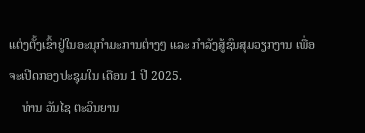ແຕ່ງຕັ້ງເຂົ້າຢູ່ໃນອະນຸກຳມະການຕ່າງໆ ແລະ ກຳລັງສູ້ຊົນສຸມວຽກງານ ເພື່ອຈະເປີດກອງປະຊຸມໃນ ເດືອນ 1 ປີ 2025.
    ທ່ານ ວັນໄຊ ຕະວິນຍານ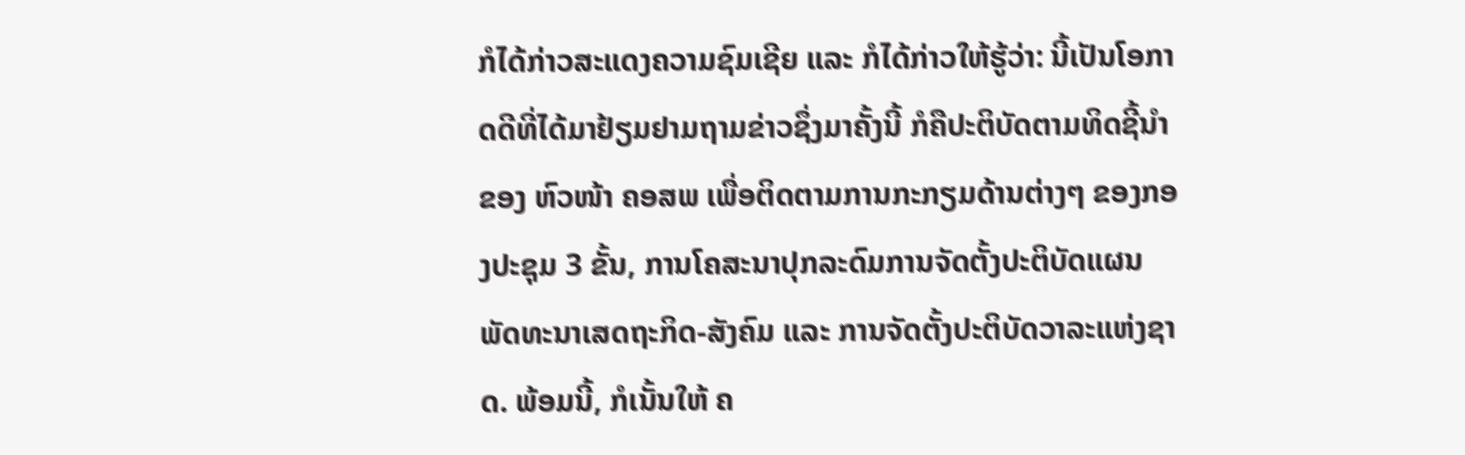ກໍໄດ້ກ່າວສະແດງຄວາມຊົມເຊີຍ ແລະ ກໍໄດ້ກ່າວໃຫ້ຮູ້ວ່າ: ນີ້ເປັນໂອກາດດີທີ່ໄດ້ມາຢ້ຽມຢາມຖາມຂ່າວຊຶ່ງມາຄັ້ງນີ້ ກໍຄືປະຕິບັດຕາມທິດຊີ້ນໍາຂອງ ຫົວໜ້າ ຄອສພ ເພື່ອຕິດຕາມການກະກຽມດ້ານຕ່າງໆ ຂອງກອງປະຊຸມ 3 ຂັ້ນ, ການໂຄສະນາປຸກລະດົມການຈັດຕັ້ງປະຕິບັດແຜນພັດທະນາເສດຖະກິດ-ສັງຄົມ ແລະ ການຈັດຕັ້ງປະຕິບັດວາລະແຫ່ງຊາດ. ພ້ອມນີ້, ກໍເນັ້ນໃຫ້ ຄ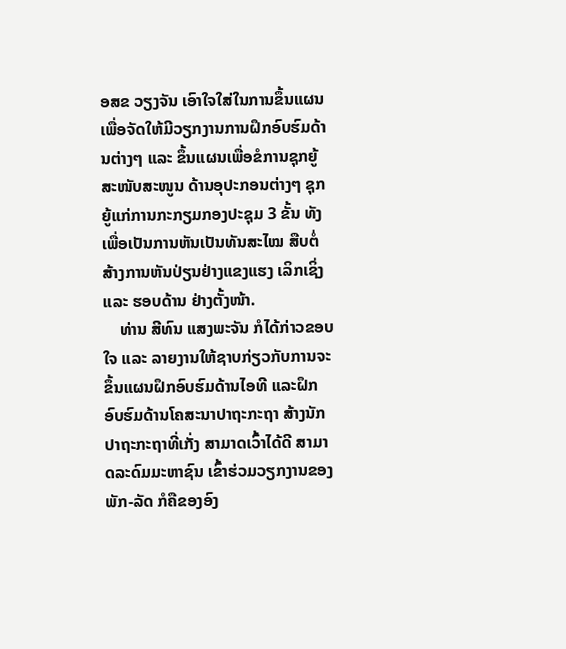ອສຂ ວຽງຈັນ ເອົາໃຈໃສ່ໃນການຂຶ້ນແຜນ ເພື່ອຈັດໃຫ້ມີວຽກງານການຝຶກອົບຮົມດ້ານຕ່າງໆ ແລະ ຂຶ້ນແຜນເພື່ອຂໍການຊຸກຍູ້ສະໜັບສະໜູນ ດ້ານອຸປະກອນຕ່າງໆ ຊຸກຍູ້ແກ່ການກະກຽມກອງປະຊຸມ 3 ຂັ້ນ ທັງເພື່ອເປັນການຫັນເປັນທັນສະໄໝ ສືບຕໍ່ສ້າງການຫັນປ່ຽນຢ່າງແຂງແຮງ ເລິກເຊິ່ງ ແລະ ຮອບດ້ານ ຢ່າງຕັ້ງໜ້າ.
    ທ່ານ ສີທົນ ແສງພະຈັນ ກໍໄດ້ກ່າວຂອບໃຈ ແລະ ລາຍງານໃຫ້ຊາບກ່ຽວກັບການຈະຂຶ້ນແຜນຝຶກອົບຮົມດ້ານໄອທີ ແລະຝຶກອົບຮົມດ້ານໂຄສະນາປາຖະກະຖາ ສ້າງນັກປາຖະກະຖາທີ່ເກັ່ງ ສາມາດເວົ້າໄດ້ດີ ສາມາດລະດົມມະຫາຊົນ ເຂົ້າຮ່ວມວຽກງານຂອງພັກ-ລັດ ກໍຄືຂອງອົງ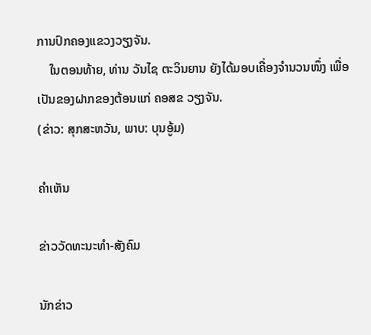ການປົກຄອງແຂວງວຽງຈັນ.
    ໃນຕອນທ້າຍ, ທ່ານ ວັນໄຊ ຕະວິນຍານ ຍັງໄດ້ມອບເຄື່ອງຈໍານວນໜຶ່ງ ເພື່ອເປັນຂອງຝາກຂອງຕ້ອນແກ່ ຄອສຂ ວຽງຈັນ.
(ຂ່າວ: ສຸກສະຫວັນ, ພາບ: ບຸນອູ້ມ)

ຄໍາເຫັນ

ຂ່າວວັດທະນະທຳ-ສັງຄົມ

ນັກຂ່າວ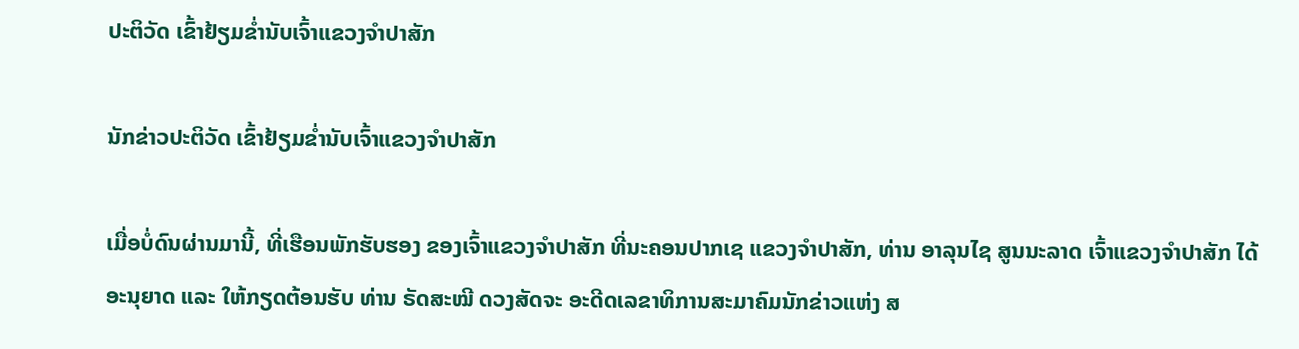ປະຕິວັດ ເຂົ້າຢ້ຽມຂໍ່ານັບເຈົ້າແຂວງຈຳປາສັກ

ນັກຂ່າວປະຕິວັດ ເຂົ້າຢ້ຽມຂໍ່ານັບເຈົ້າແຂວງຈຳປາສັກ

ເມື່ອບໍ່ດົນຜ່ານມານີ້, ທີ່ເຮືອນພັກຮັບຮອງ ຂອງເຈົ້າແຂວງຈໍາປາສັກ ທີ່ນະຄອນປາກເຊ ແຂວງຈໍາປາສັກ, ທ່ານ ອາລຸນໄຊ ສູນນະລາດ ເຈົ້າແຂວງຈໍາປາສັກ ໄດ້ອະນຸຍາດ ແລະ ໃຫ້ກຽດຕ້ອນຮັບ ທ່ານ ຣັດສະໝີ ດວງສັດຈະ ອະດີດເລຂາທິການສະມາຄົມນັກຂ່າວແຫ່ງ ສ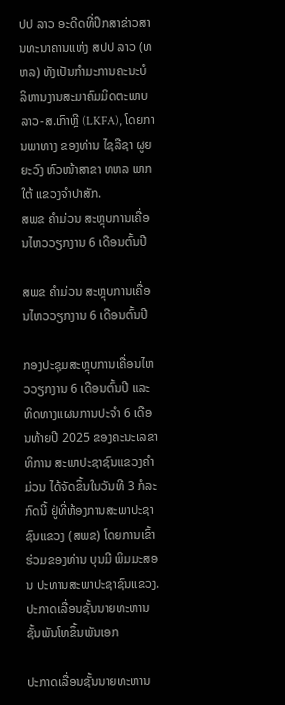ປປ ລາວ ອະດີດທີ່ປຶກສາຂ່າວສານທະນາຄານແຫ່ງ ສປປ ລາວ (ທຫລ) ທັງເປັນກໍາມະການຄະນະບໍລິຫານງານສະມາຄົມມິດຕະພາບ ລາວ-ສ.ເກົາຫຼີ (LKFA), ໂດຍການພາທາງ ຂອງທ່ານ ໄຊລືຊາ ຜູຍຍະວົງ ຫົວໜ້າສາຂາ ທຫລ ພາກໃຕ້ ແຂວງຈໍາປາສັກ.
ສພຂ ຄໍາມ່ວນ ສະຫຼຸບການເຄື່ອນໄຫວວຽກງານ 6 ເດືອນຕົ້ນປີ

ສພຂ ຄໍາມ່ວນ ສະຫຼຸບການເຄື່ອນໄຫວວຽກງານ 6 ເດືອນຕົ້ນປີ

ກອງປະຊຸມສະຫຼຸບການເຄື່ອນໄຫວວຽກງານ 6 ເດືອນຕົ້ນປີ ແລະ ທິດທາງແຜນການປະຈໍາ 6 ເດືອນທ້າຍປີ 2025 ຂອງຄະນະເລຂາທິການ ສະພາປະຊາຊົນແຂວງຄໍາມ່ວນ ໄດ້ຈັດຂຶ້ນໃນວັນທີ 3 ກໍລະກົດນີ້ ຢູ່ທີ່ຫ້ອງການສະພາປະຊາຊົນແຂວງ (ສພຂ) ໂດຍການເຂົ້າຮ່ວມຂອງທ່ານ ບຸນມີ ພິມມະສອນ ປະທານສະພາປະຊາຊົນແຂວງ.
ປະກາດເລື່ອນຊັ້ນນາຍທະຫານ ຊັ້ນພັນໂທຂຶ້ນພັນເອກ

ປະກາດເລື່ອນຊັ້ນນາຍທະຫານ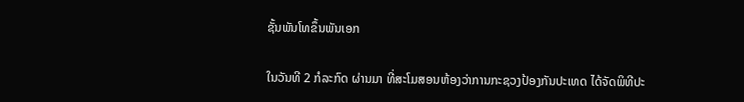ຊັ້ນພັນໂທຂຶ້ນພັນເອກ

ໃນວັນທີ 2 ກໍລະກົດ ຜ່ານມາ ທີ່ສະໂມສອນຫ້ອງວ່າການກະຊວງປ້ອງກັນປະເທດ ໄດ້ຈັດພິທີປະ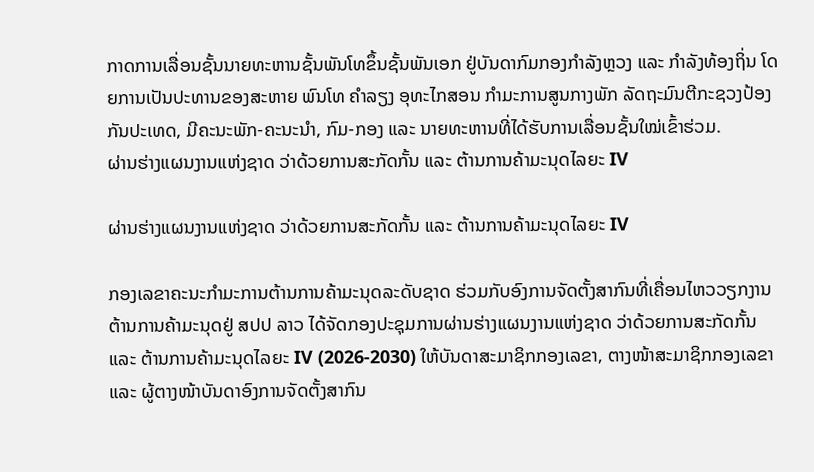ກາດການເລື່ອນຊັ້ນນາຍທະຫານຊັ້ນພັນໂທຂຶ້ນຊັ້ນພັນເອກ ຢູ່ບັນດາກົມກອງກໍາລັງຫຼວງ ແລະ ກໍາລັງທ້ອງຖິ່ນ ໂດຍການເປັນປະທານຂອງສະຫາຍ ພົນໂທ ຄໍາລຽງ ອຸທະໄກສອນ ກຳມະການສູນກາງພັກ ລັດຖະມົນຕີກະຊວງປ້ອງກັນປະເທດ, ມີຄະນະພັກ-ຄະນະນໍາ, ກົມ-ກອງ ແລະ ນາຍທະຫານທີ່ໄດ້ຮັບການເລື່ອນຊັ້ນໃໝ່ເຂົ້າຮ່ວມ.
ຜ່ານຮ່າງແຜນງານແຫ່ງຊາດ ວ່າດ້ວຍການສະກັດກັ້ນ ແລະ ຕ້ານການຄ້າມະນຸດໄລຍະ IV

ຜ່ານຮ່າງແຜນງານແຫ່ງຊາດ ວ່າດ້ວຍການສະກັດກັ້ນ ແລະ ຕ້ານການຄ້າມະນຸດໄລຍະ IV

ກອງເລຂາຄະນະກໍາມະການຕ້ານການຄ້າມະນຸດລະດັບຊາດ ຮ່ວມກັບອົງການຈັດຕັ້ງສາກົນທີ່ເຄື່ອນໄຫວວຽກງານຕ້ານການຄ້າມະນຸດຢູ່ ສປປ ລາວ ໄດ້ຈັດກອງປະຊຸມການຜ່ານຮ່າງແຜນງານແຫ່ງຊາດ ວ່າດ້ວຍການສະກັດກັ້ນ ແລະ ຕ້ານການຄ້າມະນຸດໄລຍະ IV (2026-2030) ໃຫ້ບັນດາສະມາຊິກກອງເລຂາ, ຕາງໜ້າສະມາຊິກກອງເລຂາ ແລະ ຜູ້ຕາງໜ້າບັນດາອົງການຈັດຕັ້ງສາກົນ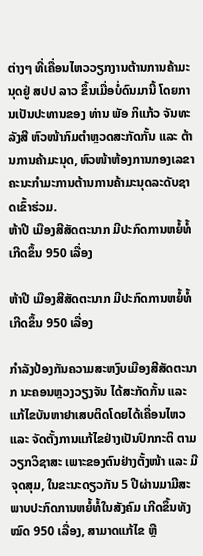ຕ່າງໆ ທີ່ເຄື່ອນໄຫວວຽກງານຕ້ານການຄ້າມະນຸດຢູ່ ສປປ ລາວ ຂຶ້ນເມື່ອບໍ່ດົນມານີ້ ໂດຍການເປັນປະທານຂອງ ທ່ານ ພັອ ກິແກ້ວ ຈັນທະລັງສີ ຫົວໜ້າກົມຕຳຫຼວດສະກັດກັ້ນ ແລະ ຕ້ານການຄ້າມະນຸດ, ຫົວໜ້າຫ້ອງການກອງເລຂາຄະນະກໍາມະການຕ້ານການຄ້າມະນຸດລະດັບຊາດເຂົ້າຮ່ວມ.
ຫ້າປີ ເມືອງສີສັດຕະນາກ ມີປະກົດການຫຍໍ້ທໍ້ ເກີດຂຶ້ນ 950 ເລື່ອງ

ຫ້າປີ ເມືອງສີສັດຕະນາກ ມີປະກົດການຫຍໍ້ທໍ້ ເກີດຂຶ້ນ 950 ເລື່ອງ

ກຳລັງປ້ອງກັນຄວາມສະຫງົບເມືອງສີສັດຕະນາກ ນະຄອນຫຼວງວຽງຈັນ ໄດ້ສະກັດກັ້ນ ແລະ ແກ້ໄຂບັນຫາຢາເສບຕິດໂດຍໄດ້ເຄື່ອນໄຫວ ແລະ ຈັດຕັ້ງການແກ້ໄຂຢ່າງເປັນປົກກະຕິ ຕາມວຽກວິຊາສະ ເພາະຂອງຕົນຢ່າງຕັ້ງໜ້າ ແລະ ມີຈຸດສຸມ, ໃນຂະນະດຽວກັນ 5 ປີຜ່ານມາມີສະພາບປະກົດການຫຍໍ້ທໍ້ໃນສັງຄົມ ເກີດຂຶ້ນທັງໝົດ 950 ເລື່ອງ, ສາມາດແກ້ໄຂ ຫຼື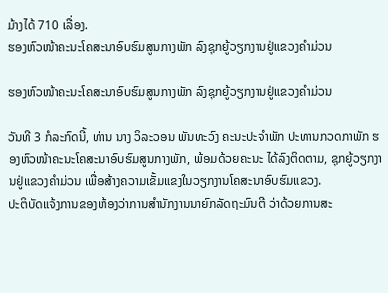ມ້າງໄດ້ 710 ເລື່ອງ.
ຮອງຫົວໜ້າຄະນະໂຄສະນາອົບຮົມສູນກາງພັກ ລົງຊຸກຍູ້ວຽກງານຢູ່ແຂວງຄຳມ່ວນ

ຮອງຫົວໜ້າຄະນະໂຄສະນາອົບຮົມສູນກາງພັກ ລົງຊຸກຍູ້ວຽກງານຢູ່ແຂວງຄຳມ່ວນ

ວັນທີ 3 ກໍລະກົດນີ້, ທ່ານ ນາງ ວິລະວອນ ພັນທະວົງ ຄະນະປະຈຳພັກ ປະທານກວດກາພັກ ຮອງຫົວໜ້າຄະນະໂຄສະນາອົບຮົມສູນກາງພັກ, ພ້ອມດ້ວຍຄະນະ ໄດ້ລົງຕິດຕາມ, ຊຸກຍູ້ວຽກງານຢູ່ແຂວງຄໍາມ່ວນ ເພື່ອສ້າງຄວາມເຂັ້ມແຂງໃນວຽກງານໂຄສະນາອົບຮົມແຂວງ.
ປະຕິບັດແຈ້ງການຂອງຫ້ອງວ່າການສໍານັກງານນາຍົກລັດຖະມົນຕີ ວ່າດ້ວຍການສະ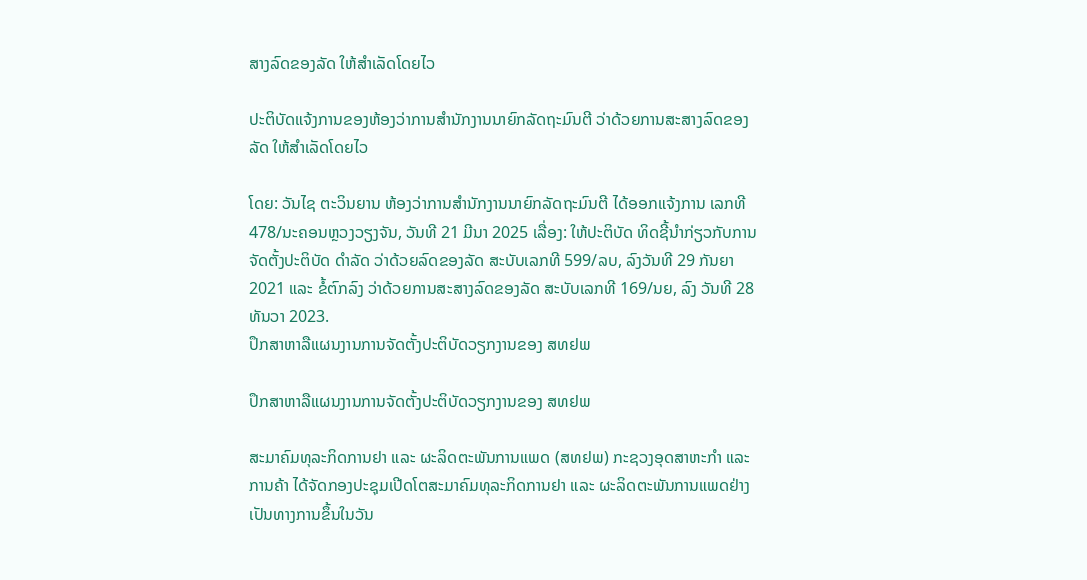ສາງລົດຂອງລັດ ໃຫ້ສໍາເລັດໂດຍໄວ

ປະຕິບັດແຈ້ງການຂອງຫ້ອງວ່າການສໍານັກງານນາຍົກລັດຖະມົນຕີ ວ່າດ້ວຍການສະສາງລົດຂອງລັດ ໃຫ້ສໍາເລັດໂດຍໄວ

ໂດຍ: ວັນໄຊ ຕະວິນຍານ ຫ້ອງວ່າການສໍານັກງານນາຍົກລັດຖະມົນຕີ ໄດ້ອອກແຈ້ງການ ເລກທີ 478/ນະຄອນຫຼວງວຽງຈັນ, ວັນທີ 21 ມີນາ 2025 ເລື່ອງ: ໃຫ້ປະຕິບັດ ທິດຊີ້ນໍາກ່ຽວກັບການຈັດຕັ້ງປະຕິບັດ ດໍາລັດ ວ່າດ້ວຍລົດຂອງລັດ ສະບັບເລກທີ 599/ລບ, ລົງວັນທີ 29 ກັນຍາ 2021 ແລະ ຂໍ້ຕົກລົງ ວ່າດ້ວຍການສະສາງລົດຂອງລັດ ສະບັບເລກທີ 169/ນຍ, ລົງ ວັນທີ 28 ທັນວາ 2023.
ປຶກສາຫາລືແຜນງານການຈັດຕັ້ງປະຕິບັດວຽກງານຂອງ ສທຢພ

ປຶກສາຫາລືແຜນງານການຈັດຕັ້ງປະຕິບັດວຽກງານຂອງ ສທຢພ

ສະມາຄົມທຸລະກິດການຢາ ແລະ ຜະລິດຕະພັນການແພດ (ສທຢພ) ກະຊວງອຸດສາຫະກຳ ແລະ ການຄ້າ ໄດ້ຈັດກອງປະຊຸມເປີດໂຕສະມາຄົມທຸລະກິດການຢາ ແລະ ຜະລິດຕະພັນການແພດຢ່າງເປັນທາງການຂຶ້ນໃນວັນ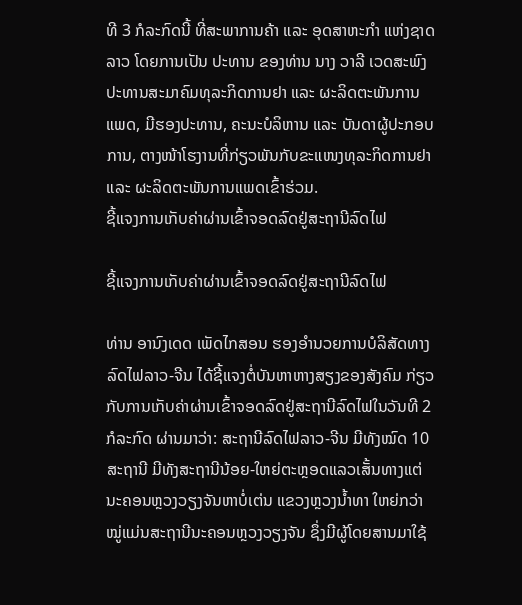ທີ 3 ກໍລະກົດນີ້ ທີ່ສະພາການຄ້າ ແລະ ອຸດສາຫະກຳ ແຫ່ງຊາດລາວ ໂດຍການເປັນ ປະທານ ຂອງທ່ານ ນາງ ວາລີ ເວດສະພົງ ປະທານສະມາຄົມທຸລະກິດການຢາ ແລະ ຜະລິດຕະພັນການແພດ, ມີຮອງປະທານ, ຄະນະບໍລິຫານ ແລະ ບັນດາຜູ້ປະກອບການ, ຕາງໜ້າໂຮງານທີ່ກ່ຽວພັນກັບຂະແໜງທຸລະກິດການຢາ ແລະ ຜະລິດຕະພັນການແພດເຂົ້າຮ່ວມ.
ຊີ້ແຈງການເກັບຄ່າຜ່ານເຂົ້າຈອດລົດຢູ່ສະຖານີລົດໄຟ

ຊີ້ແຈງການເກັບຄ່າຜ່ານເຂົ້າຈອດລົດຢູ່ສະຖານີລົດໄຟ

ທ່ານ ອານົງເດດ ເພັດໄກສອນ ຮອງອໍານວຍການບໍລິສັດທາງລົດໄຟລາວ-ຈີນ ໄດ້ຊີ້ແຈງຕໍ່ບັນຫາຫາງສຽງຂອງສັງຄົມ ກ່ຽວກັບການເກັບຄ່າຜ່ານເຂົ້າຈອດລົດຢູ່ສະຖານີລົດໄຟໃນວັນທີ 2 ກໍລະກົດ ຜ່ານມາວ່າ: ສະຖານີລົດໄຟລາວ-ຈີນ ມີທັງໝົດ 10 ສະຖານີ ມີທັງສະຖານີນ້ອຍ-ໃຫຍ່ຕະຫຼອດແລວເສັ້ນທາງແຕ່ນະຄອນຫຼວງວຽງຈັນຫາບໍ່ເຕ່ນ ແຂວງຫຼວງນໍ້າທາ ໃຫຍ່ກວ່າໝູ່ແມ່ນສະຖານີນະຄອນຫຼວງວຽງຈັນ ຊຶ່ງມີຜູ້ໂດຍສານມາໃຊ້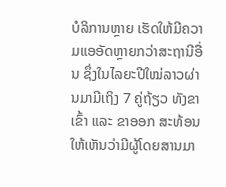ບໍລິການຫຼາຍ ເຮັດໃຫ້ມີຄວາມແອອັດຫຼາຍກວ່າສະຖານີອື່ນ ຊຶ່ງໃນໄລຍະປີໃໝ່ລາວຜ່ານມາມີເຖິງ 7 ຄູ່ຖ້ຽວ ທັງຂາເຂົ້າ ແລະ ຂາອອກ ສະທ້ອນໃຫ້ເຫັນວ່າມີຜູ້ໂດຍສານມາ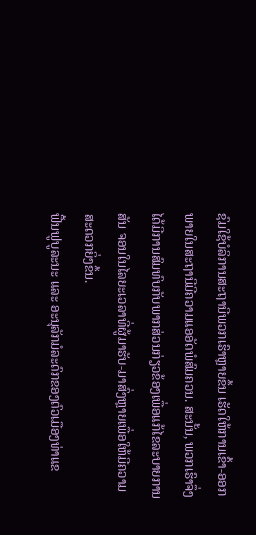ຊົມໃຊ້ບໍລິການສະຖານີພວກເຮົາຫຼາຍຂຶ້ນ ເຮັດໃຫ້ການເຂົ້າ-ອອກພາຍໃນສະຖານີມີຄວາມແອອັດພໍສົມຄວນ. ສະນັ້ນ, ພວກເຮົາຈຶ່ງໄດ້ມີການສົມທົບກັບພາກສ່ວນກ່ຽວຂ້ອງເພື່ອແກ້ໄຂລະບາຍການສັນ ຈອນໃນໄລຍະເວລາທີ່ຜູ້ມາຮັບ-ມາສົ່ງຫຼາຍເພື່ອໃຫ້ມີຄວາມສະດວກຍິ່ງຂຶ້ນ.
ຟື້ນຟູບູລະນະ ແລະ ອະນຸລັກມໍລະດົກຂອງຕົວເມືອງທ່າແຂ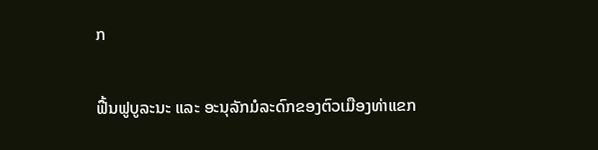ກ

ຟື້ນຟູບູລະນະ ແລະ ອະນຸລັກມໍລະດົກຂອງຕົວເມືອງທ່າແຂກ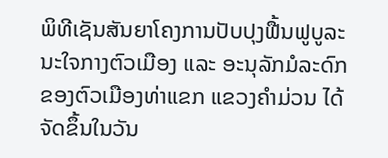ພິທີເຊັນສັນຍາໂຄງການປັບປຸງຟື້ນຟູບູລະນະໃຈກາງຕົວເມືອງ ແລະ ອະນຸລັກມໍລະດົກຂອງຕົວເມືອງທ່າແຂກ ແຂວງຄໍາມ່ວນ ໄດ້ຈັດຂຶ້ນໃນວັນ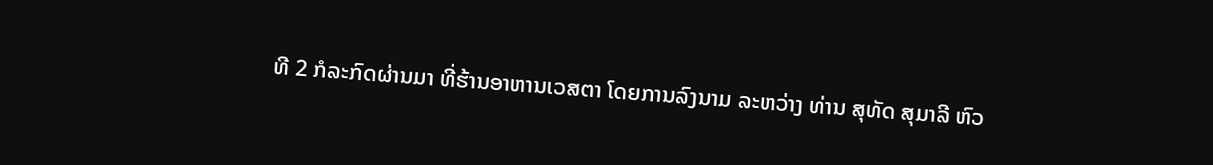ທີ 2 ກໍລະກົດຜ່ານມາ ທີ່ຮ້ານອາຫານເວສຕາ ໂດຍການລົງນາມ ລະຫວ່າງ ທ່ານ ສຸທັດ ສຸມາລີ ຫົວ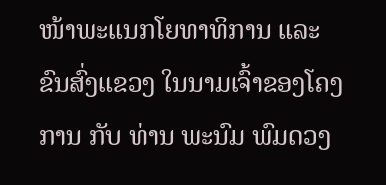ໜ້າພະແນກໂຍທາທິການ ແລະ ຂົນສົ່ງແຂວງ ໃນນາມເຈົ້າຂອງໂຄງການ ກັບ ທ່ານ ພະນົມ ພົມດວງ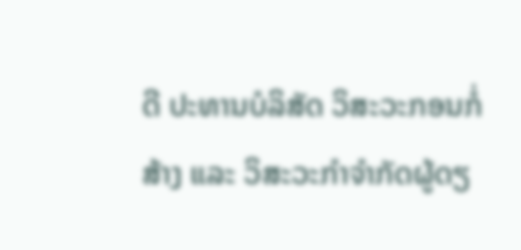ດີ ປະທານບໍລິສັດ ວິສະວະກອນກໍ່ສ້າງ ແລະ ວິສະວະກຳຈໍາກັດຜູ້ດຽ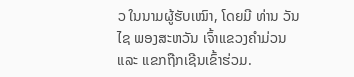ວ ໃນນາມຜູ້ຮັບເໝົາ, ໂດຍມີ ທ່ານ ວັນໄຊ ພອງສະຫວັນ ເຈົ້າແຂວງຄໍາມ່ວນ ແລະ ແຂກຖືກເຊີນເຂົ້າຮ່ວມ.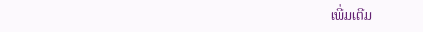ເພີ່ມເຕີມ